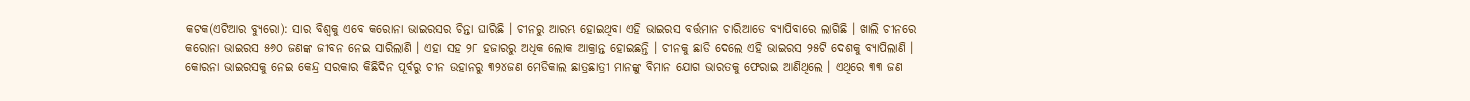କଟକ(ଏଟିଆର ବ୍ୟୁରୋ): ସାର ବିଶ୍ୱକୁ ଏବେ କରୋନା ଭାଇରସର ଚିନ୍ତା ଘାରିଛି । ଚୀନରୁ ଆରମ୍ଭ ହୋଇଥିବା ଏହି ଭାଇରସ ବର୍ତ୍ତମାନ ଚାରିଆଡେ ବ୍ୟାପିବାରେ ଲାଗିଛି । ଖାଲି ଚୀନରେ କରୋନା ଭାଇରସ ୫୬୦ ଜଣଙ୍କ ଜୀବନ ନେଇ ସାରିଲାଣି । ଏହା ସହ ୨୮ ହଜାରରୁ ଅଧିକ ଲୋକ ଆକ୍ରାନ୍ତ ହୋଇଛନ୍ତି । ଚୀନକୁ ଛାଡି ଦେଲେ ଏହି ଭାଇରସ ୨୫ଟି ଦେଶକୁ ବ୍ୟାପିଲାଣି ।
କୋରନା ଭାଇରସକୁ ନେଇ କେନ୍ଦ୍ର ସରକାର କିଛିଦିନ ପୂର୍ବରୁ ଚୀନ ଉହାନରୁ ୩୨୪ଜଣ ମେଡିକାଲ ଛାତ୍ରଛାତ୍ରୀ ମାନଙ୍କୁ ବିମାନ ଯୋଗ ଭାରତକୁ ଫେରାଇ ଆଣିଥିଲେ । ଏଥିରେ ୩୩ ଜଣ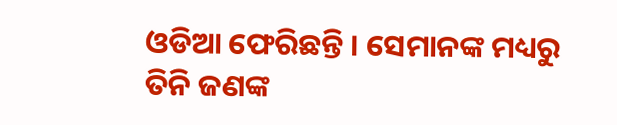ଓଡିଆ ଫେରିଛନ୍ତି । ସେମାନଙ୍କ ମଧ୍ୟରୁ ତିନି ଜଣଙ୍କ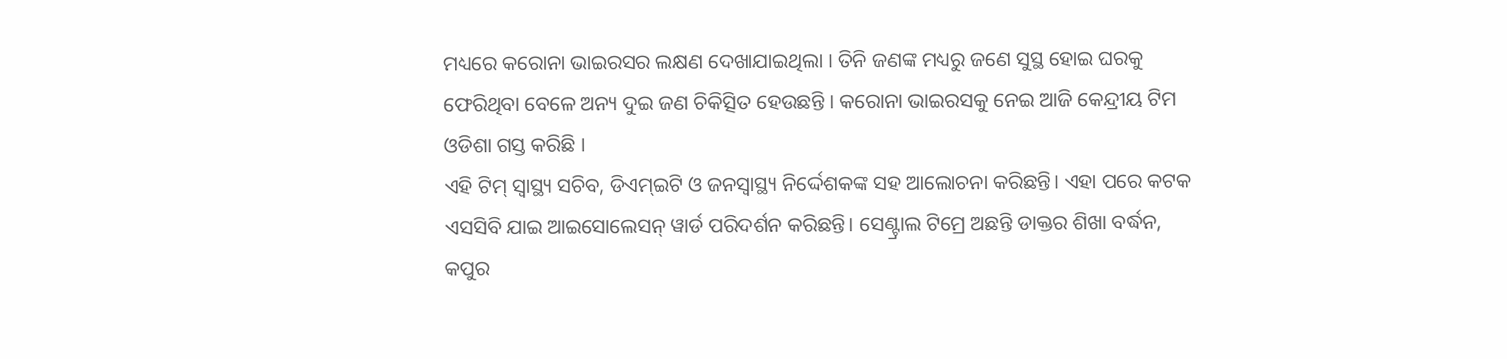ମଧ୍ୟରେ କରୋନା ଭାଇରସର ଲକ୍ଷଣ ଦେଖାଯାଇଥିଲା । ତିନି ଜଣଙ୍କ ମଧ୍ୟରୁ ଜଣେ ସୁସ୍ଥ ହୋଇ ଘରକୁ ଫେରିଥିବା ବେଳେ ଅନ୍ୟ ଦୁଇ ଜଣ ଚିକିତ୍ସିତ ହେଉଛନ୍ତି । କରୋନା ଭାଇରସକୁ ନେଇ ଆଜି କେନ୍ଦ୍ରୀୟ ଟିମ ଓଡିଶା ଗସ୍ତ କରିଛି ।
ଏହି ଟିମ୍ ସ୍ୱାସ୍ଥ୍ୟ ସଚିବ, ଡିଏମ୍ଇଟି ଓ ଜନସ୍ୱାସ୍ଥ୍ୟ ନିର୍ଦ୍ଦେଶକଙ୍କ ସହ ଆଲୋଚନା କରିଛନ୍ତି। ଏହା ପରେ କଟକ ଏସସିବି ଯାଇ ଆଇସୋଲେସନ୍ ୱାର୍ଡ ପରିଦର୍ଶନ କରିଛନ୍ତି। ସେଣ୍ଟ୍ରାଲ ଟିମ୍ରେ ଅଛନ୍ତି ଡାକ୍ତର ଶିଖା ବର୍ଦ୍ଧନ, କପୁର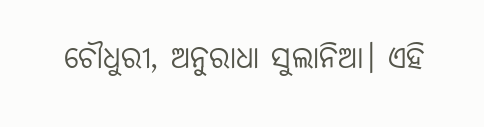ଚୌଧୁରୀ, ଅନୁରାଧା ସୁଲାନିଆ। ଏହି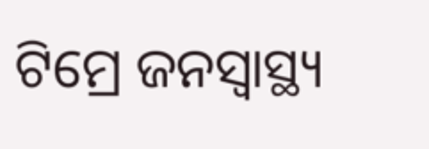ଟିମ୍ରେ ଜନସ୍ୱାସ୍ଥ୍ୟ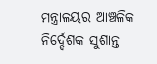ମନ୍ତ୍ରାଳୟର ଆଞ୍ଚଳିକ ନିର୍ଦ୍ଦେଶକ ସୁଶାନ୍ତ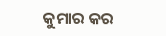କୁମାର କର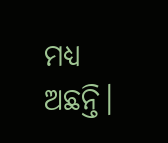ମଧ୍ୟ ଅଛନ୍ତି।